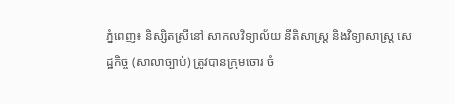ភ្នំពេញ៖ និស្សិតស្រីនៅ សាកលវិទ្យាល័យ នីតិសាស្រ្ត និងវិទ្យាសាស្រ្ត សេដ្ឋកិច្ច (សាលាច្បាប់) ត្រូវបានក្រុមចោរ ចំ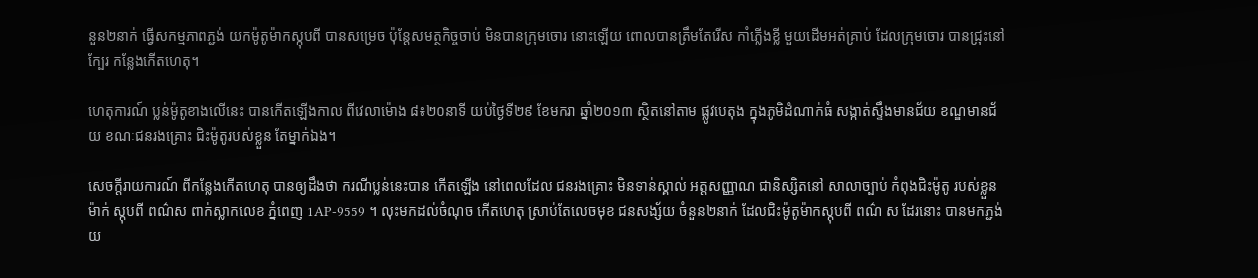នួន២នាក់ ធ្វើសកម្មភាពភ្ជង់ យកម៉ូតូម៉ាកស្កុបពី បានសម្រេច ប៉ុន្តែសមត្ថកិច្ចចាប់ មិនបានក្រុមចោរ នោះឡើយ ពោលបានត្រឹមតែរើស កាំភ្លើងខ្លី មួយដើមអត់គ្រាប់ ដែលក្រុមចោរ បានជ្រុះនៅក្បែរ កន្លែងកើតហេតុ។

ហេតុការណ៍ ប្លន់ម៉ូតូខាងលើនេះ បានកើតឡើងកាល ពីវេលាម៉ោង ៨៖២០នាទី យប់ថ្ងៃទី២៩ ខែមករា ឆ្នាំ២០១៣ ស្ថិតនៅតាម ផ្លូវបេតុង ក្នុងភូមិដំណាក់ធំ សង្កាត់ស្ទឹងមានជ័យ ខណ្ឌមានជ័យ ខណៈជនរងគ្រោះ ជិះម៉ូតូរបស់ខ្លួន តែម្នាក់ឯង។

សេចក្តីរាយការណ៍ ពីកន្លែងកើតហេតុ បានឲ្យដឹងថា ករណីប្លន់នេះបាន កើតឡើង នៅពេលដែល ជនរងគ្រោះ មិនទាន់ស្គាល់ អត្តសញ្ញាណ ជានិស្សិតនៅ សាលាច្បាប់ កំពុងជិះម៉ូតូ របស់ខ្លួន ម៉ាក់ ស្កុបពី ពណ៌ស ពាក់ស្លាកលេខ ភ្នំពេញ 1AP-9559 ។ លុះមកដល់ចំណុច កើតហេតុ ស្រាប់តែលេចមុខ ជនសង្ស័យ ចំនួន២នាក់ ដែលជិះម៉ូតូម៉ាកស្កុបពី ពណ៌ ស ដែរនោះ បានមកភ្ជង់ យ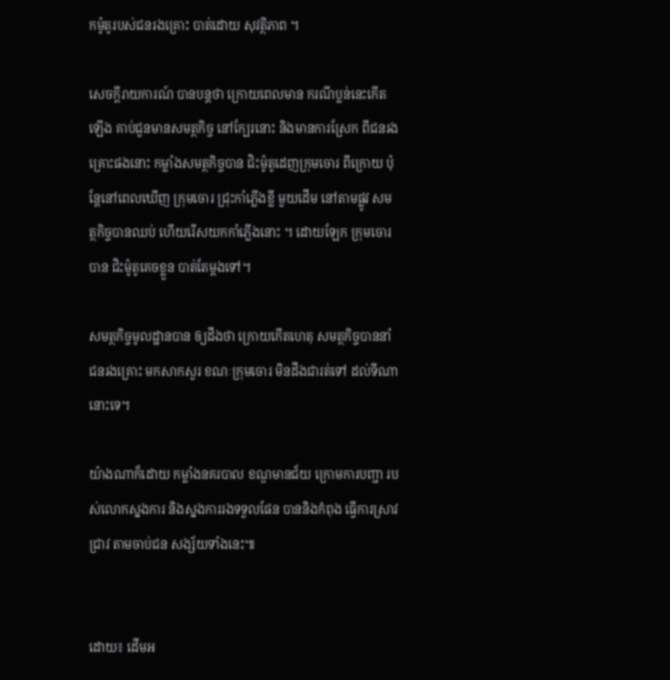កម៉ូតូរបស់ជនរងគ្រោះ បាត់ដោយ សុវត្ថិភាព ។

សេចក្តីរាយការណ៍ បានបន្តថា ក្រោយពេលមាន ករណីប្លន់នេះកើតឡើង គាប់ជួនមានសមត្ថកិច្ច នៅក្បែរនោះ និងមានការស្រែក ពីជនរងគ្រោះផងនោះ កម្លាំងសមត្ថកិច្ចបាន ជិះម៉ូតូដេញក្រុមចោរ ពីក្រោយ ប៉ុន្តែនៅពេលឃើញ ក្រុមចោរ ជ្រុះកាំភ្លើងខ្លី មួយដើម នៅតាមផ្លូវ សមត្ថកិច្ចបានឈប់ ហើយរើសយកកាំភ្លើងនោះ ។ ដោយឡែក ក្រុមចោរបាន ជិះម៉ូតូគេចខ្លួន បាត់តែម្តងទៅ។

សមត្ថកិច្ចមូលដ្ឋានបាន ឲ្យដឹងថា ក្រោយកើតហេតុ សមត្ថកិច្ចបាននាំ ជនរងគ្រោះ មកសាកសួរ ខណៈក្រុមចោរ មិនដឹងជារត់ទៅ ដល់ទីណានោះទេ។

យ៉ាងណាក៏ដោយ កម្លាំងនគរបាល ខណ្ឌមានជ័យ ក្រោមការបញ្ជា របស់លោកស្នងការ និងស្នងការរងទទួលផែន បាននិងកំពុង ធ្វើការស្រាវជ្រាវ តាមចាប់ជន សង្ស័យទាំងនេះ៕


ដោយ៖ ដើមអ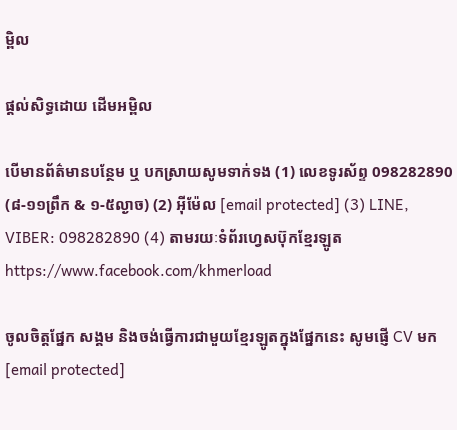ម្ពិល

ផ្តល់សិទ្ធដោយ ដើមអម្ពិល

បើមានព័ត៌មានបន្ថែម ឬ បកស្រាយសូមទាក់ទង (1) លេខទូរស័ព្ទ 098282890 (៨-១១ព្រឹក & ១-៥ល្ងាច) (2) អ៊ីម៉ែល [email protected] (3) LINE, VIBER: 098282890 (4) តាមរយៈទំព័រហ្វេសប៊ុកខ្មែរឡូត https://www.facebook.com/khmerload

ចូលចិត្តផ្នែក សង្គម និងចង់ធ្វើការជាមួយខ្មែរឡូតក្នុងផ្នែកនេះ សូមផ្ញើ CV មក [email protected]